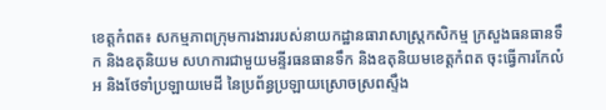ខេត្តកំពត៖ សកម្មភាពក្រុមការងាររបស់នាយកដ្ឋានធារាសាស្ត្រកសិកម្ម ក្រសួងធនធានទឹក និងឧតុនិយម សហការជាមួយមន្ទីរធនធានទឹក និងឧតុនិយមខេត្តកំពត ចុះធ្វើការកែលំអ និងថែទាំប្រឡាយមេដី នៃប្រព័ន្ធប្រឡាយស្រោចស្រពស្ទឹង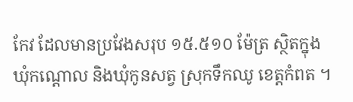កែវ ដែលមានប្រវែងសរុប ១៥.៥១០ ម៉ែត្រ ស្ថិតក្នុងឃុំកណ្តោល និងឃុំកូនសត្វ ស្រុកទឹកឈូ ខេត្តកំពត ។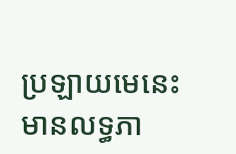ប្រឡាយមេនេះ មានលទ្ធភា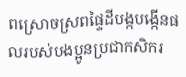ពស្រោចស្រពផ្ទៃដីបង្កបង្កើនផលរបស់បងប្អូនប្រជាកសិករ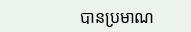បានប្រមាណ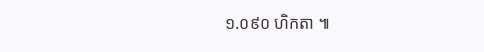១.០៩០ ហិកតា ៕